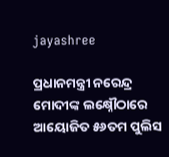jayashree

ପ୍ରଧାନମନ୍ତ୍ରୀ ନରେନ୍ଦ୍ର ମୋଦୀଙ୍କ ଲକ୍ଷ୍ନୌଠାରେ ଆୟୋଜିତ ୫୬ତମ ପୁଲିସ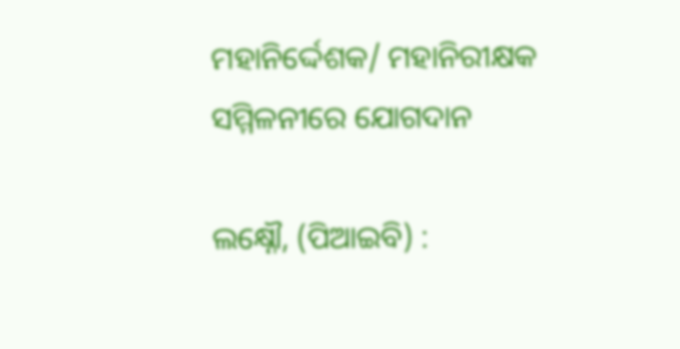ମହାନିର୍ଦ୍ଦେଶକ/ ମହାନିରୀକ୍ଷକ ସମ୍ମିଳନୀରେ ଯୋଗଦାନ

ଲକ୍ଷ୍ନୌ, (ପିଆଇବି) :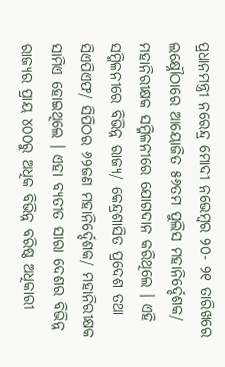ପ୍ରଧାନମନ୍ତ୍ରୀ ନରେନ୍ଦ୍ର ମୋଦୀ ନଭେମ୍ବର ୨୦- ୨୧ ତାରିଖରେ ଲକ୍ଷ୍ନୌଠାରେ ଆୟୋଜିତ ୫୬ତମ ପୁଲିସ ମହାନିର୍ଦ୍ଦେଶକ/ ମହାନିରୀକ୍ଷକ ସମ୍ମିଳନୀରେ ଯୋଗଦାନ କରିଥିଲେ । ଏହି ସମ୍ମିଳନୀରେ ବିଭିନ୍ନ ରାଜ୍ୟ/ କେନ୍ଦ୍ରଶାସିତ ପ୍ରଦେଶ ତଥା ସିଏପିଏଫ/ ସିପିଠର ୬୨ଜଣ ମହାନିର୍ଦ୍ଦେଶକ/ ମହାନିରୀକ୍ଷକ ସାମିଏ ହୋଇଥିଲେ । ଏହା ବ୍ୟତୀତ ସାରା ଦେଶର ବିଭିନ୍ନ ରାଜ୍ୟର ପ୍ରାୟ ୪୦୦ରୁ ଅଧିକ ବିଭିନ୍ନ ବରିଷ୍ଠ ଅଧିକାରୀ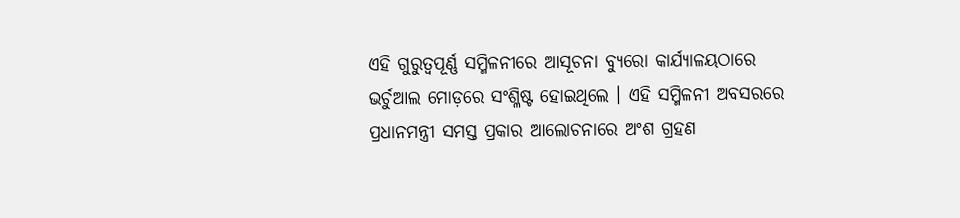ଏହି ଗୁରୁତ୍ୱପୂର୍ଣ୍ଣ ସମ୍ମିଳନୀରେ ଆସୂଚନା ବ୍ୟୁରୋ କାର୍ଯ୍ୟାଳୟଠାରେ ଭର୍ଚୁଆଲ ମୋଡ଼ରେ ସଂଶ୍ଳିଷ୍ଟ ହୋଇଥିଲେ । ଏହି ସମ୍ମିଳନୀ ଅବସରରେ ପ୍ରଧାନମନ୍ତ୍ରୀ ସମସ୍ତ ପ୍ରକାର ଆଲୋଚନାରେ ଅଂଶ ଗ୍ରହଣ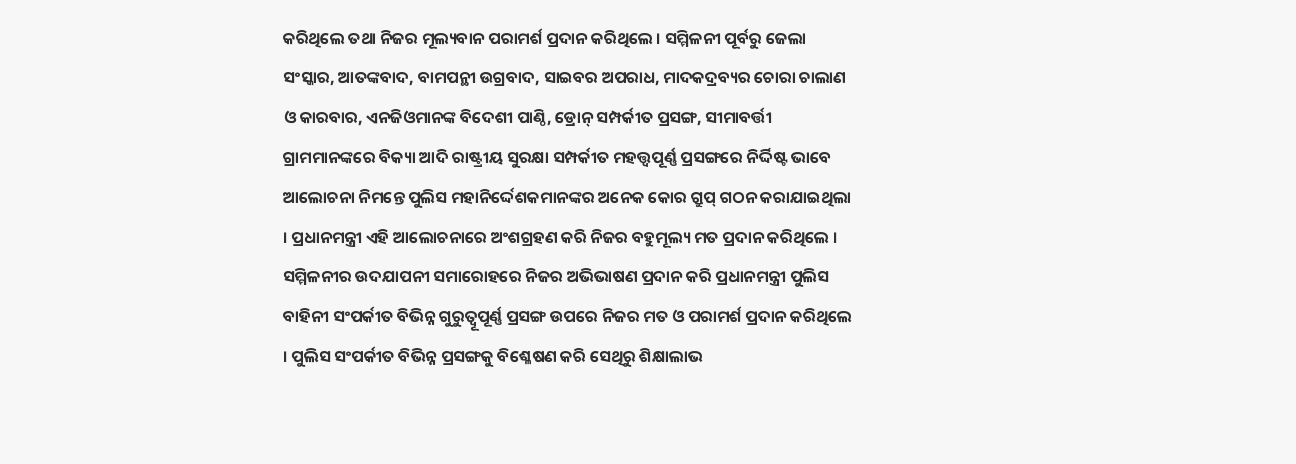କରିଥିଲେ ତଥା ନିଜର ମୂଲ୍ୟବାନ ପରାମର୍ଶ ପ୍ରଦାନ କରିଥିଲେ । ସମ୍ମିଳନୀ ପୂର୍ବରୁ ଜେଲା ସଂସ୍କାର, ଆତଙ୍କବାଦ, ବାମପନ୍ଥୀ ଉଗ୍ରବାଦ, ସାଇବର ଅପରାଧ, ମାଦକଦ୍ରବ୍ୟର ଚୋରା ଚାଲାଣ ଓ କାରବାର, ଏନଜିଓମାନଙ୍କ ବିଦେଶୀ ପାଣ୍ଠି, ଡ୍ରୋନ୍ ସମ୍ପର୍କୀତ ପ୍ରସଙ୍ଗ, ସୀମାବର୍ତ୍ତୀ ଗ୍ରାମମାନଙ୍କରେ ବିକ୍ୟା ଆଦି ରାଷ୍ଟ୍ରୀୟ ସୁରକ୍ଷା ସମ୍ପର୍କୀତ ମହତ୍ତ୍ୱପୂର୍ଣ୍ଣ ପ୍ରସଙ୍ଗରେ ନିର୍ଦ୍ଦିଷ୍ଟ ଭାବେ ଆଲୋଚନା ନିମନ୍ତେ ପୁଲିସ ମହାନିର୍ଦ୍ଦେଶକମାନଙ୍କର ଅନେକ କୋର ଗ୍ରୁପ୍ ଗଠନ କରାଯାଇଥିଲା । ପ୍ରଧାନମନ୍ତ୍ରୀ ଏହି ଆଲୋଚନାରେ ଅଂଶଗ୍ରହଣ କରି ନିଜର ବହୁମୂଲ୍ୟ ମତ ପ୍ରଦାନ କରିଥିଲେ । ସମ୍ମିଳନୀର ଉଦଯାପନୀ ସମାରୋହରେ ନିଜର ଅଭିଭାଷଣ ପ୍ରଦାନ କରି ପ୍ରଧାନମନ୍ତ୍ରୀ ପୁଲିସ ବାହିନୀ ସଂପର୍କୀତ ବିଭିନ୍ନ ଗୁରୁତ୍ୱୂପୂର୍ଣ୍ଣ ପ୍ରସଙ୍ଗ ଉପରେ ନିଜର ମତ ଓ ପରାମର୍ଶ ପ୍ରଦାନ କରିଥିଲେ । ପୁଲିସ ସଂପର୍କୀତ ବିଭିନ୍ନ ପ୍ରସଙ୍ଗକୁ ବିଶ୍ଳେଷଣ କରି ସେଥିରୁ ଶିକ୍ଷାଲାଭ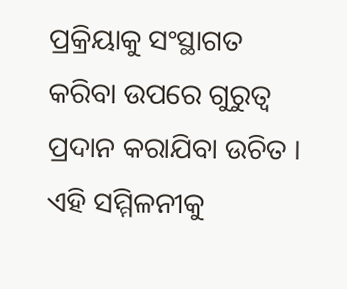ପ୍ରକ୍ରିୟାକୁ ସଂସ୍ଥାଗତ କରିବା ଉପରେ ଗୁରୁତ୍ୱ ପ୍ରଦାନ କରାଯିବା ଉଚିତ । ଏହି ସମ୍ମିଳନୀକୁ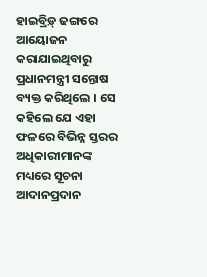ହାଇବ୍ରିଡ଼୍ ଢଙ୍ଗରେ ଆୟୋଜନ କରାଯାଇଥିବାରୁ ପ୍ରଧାନମନ୍ତ୍ରୀ ସନ୍ତୋଷ ବ୍ୟକ୍ତ କରିଥିଲେ । ସେ କହିଲେ ଯେ ଏହା ଫଳରେ ବିଭିନ୍ନ ସ୍ତରର ଅଧିକାରୀମାନଙ୍କ ମଧ୍ୟରେ ସୂଚନା ଆଦାନପ୍ରଦାନ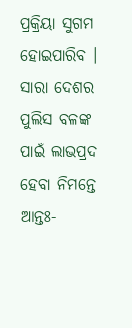ପ୍ରକ୍ରିୟା ସୁଗମ ହୋଇପାରିବ । ସାରା ଦେଶର ପୁଲିସ ବଳଙ୍କ ପାଇଁ ଲାଭପ୍ରଦ ହେବା ନିମନ୍ତେ ଆନ୍ତଃ-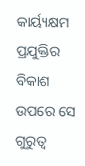କାର୍ୟ୍ୟକ୍ଷମ ପ୍ରଯୁକ୍ତିର ବିକାଶ ଉପରେ ସେ ଗୁରୁତ୍ୱ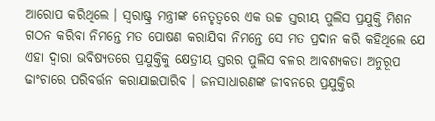ଆରୋପ କରିଥିଲେ । ସ୍ୱରାଷ୍ଟ୍ର ମନ୍ତ୍ରୀଙ୍କ ନେତୃତ୍ୱରେ ଏକ ଉଚ୍ଚ ସ୍ତରୀୟ ପୁଲିସ ପ୍ରଯୁକ୍ତି ମିଶନ ଗଠନ କରିବା ନିମନ୍ତେ ମତ ପୋଷଣ କରାଯିବା ନିମନ୍ତେ ସେ ମତ ପ୍ରଦାନ କରି କହିଥିଲେ ଯେ ଏହା ଦ୍ୱାରା ଭବିଷ୍ୟତରେ ପ୍ରଯୁକ୍ତିକୁ କ୍ଷେତ୍ରୀୟ ସ୍ତରର ପୁଲିସ ବଳର ଆବଶ୍ୟକତା ଅନୁରୂପ ଢାଂଚାରେ ପରିବର୍ତ୍ତନ କରାଯାଇପାରିବ । ଜନସାଧାରଣଙ୍କ ଜୀବନରେ ପ୍ରଯୁକ୍ତିର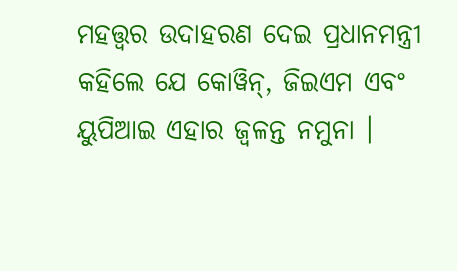ମହତ୍ତ୍ୱର ଉଦାହରଣ ଦେଇ ପ୍ରଧାନମନ୍ତ୍ରୀ କହିଲେ ଯେ କୋୱିନ୍, ଜିଇଏମ ଏବଂ ୟୁପିଆଇ ଏହାର ଜ୍ୱଳନ୍ତ ନମୁନା ।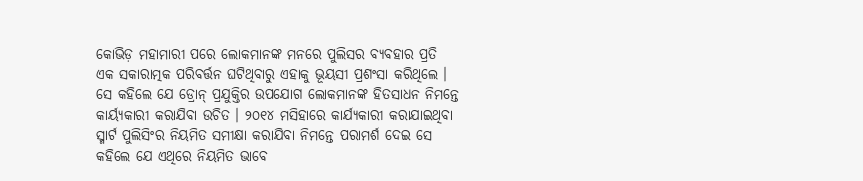କୋଭିଡ଼ ମହାମାରୀ ପରେ ଲୋକମାନଙ୍କ ମନରେ ପୁଲିସର ବ୍ୟବହାର ପ୍ରତି ଏକ ସକାରାତ୍ମକ ପରିବର୍ତ୍ତନ ଘଟିଥିବାରୁ ଏହାକୁ ଭୂୟସୀ ପ୍ରଶଂସା କରିଥିଲେ । ସେ କହିଲେ ଯେ ଡ୍ରୋନ୍ ପ୍ରଯୁକ୍ତିର ଉପଯୋଗ ଲୋକମାନଙ୍କ ହିତସାଧନ ନିମନ୍ତେ କାର୍ୟ୍ୟକାରୀ କରାଯିବା ଉଚିତ । ୨୦୧୪ ମସିହାରେ କାର୍ଯ୍ୟକାରୀ କରାଯାଇଥିବା ସ୍ମାର୍ଟ ପୁଲିସିଂର ନିୟମିତ ସମୀକ୍ଷା କରାଯିବା ନିମନ୍ତେ ପରାମର୍ଶ ଦେଇ ସେ କହିଲେ ଯେ ଏଥିରେ ନିୟମିତ ଭାବେ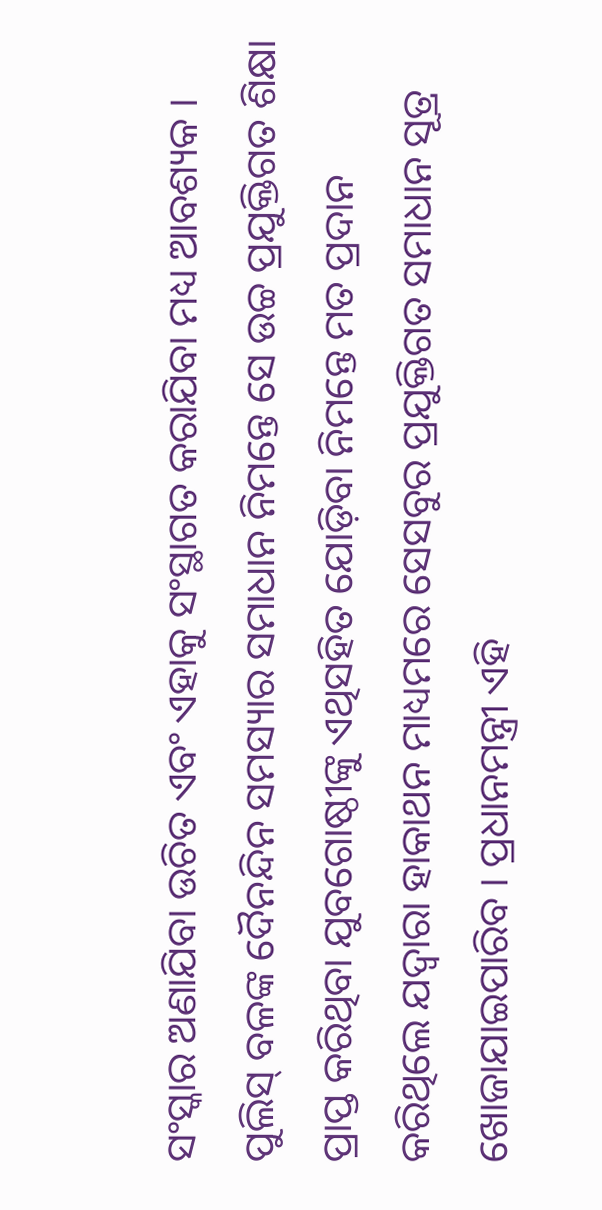ସଂସ୍କାର ଅଣାଯିବା ଉଚିତ ଏବଂ ଏହାକୁ ସଂସ୍ଥାଗତ କରାଯିବା ମଧ୍ୟ ଆବଶ୍ୟକ । ପୁଲିସ୍ ବଳଙ୍କ ଦୈନନ୍ଦିନ ସମସ୍ୟାର ସମାଧାନ ନିମନ୍ତେ ସେ ଉଚ୍ଚ ପ୍ରଯୁକ୍ତିଗତ ଶିକ୍ଷା ପ୍ରାପ୍ତ କରିଥିବା ଯୁବଗୋଷ୍ଠୀଙ୍କୁ ଏଥିସହିତ ଯୋଡ଼ିବା ନିମନ୍ତେ ମତ ପ୍ରଦାନ କରିଥିଲେ ଯଦ୍ୱାରା ହାକାଥନ ମାଧ୍ୟମରେ ସେସବୁର ପ୍ରଯୁକ୍ତିଗତ ସମାଧାନ ସୂତ୍ର ଖୋଜାଯାଇପାରିବ । ପ୍ରଧାନମନ୍ତ୍ରୀ ଏହି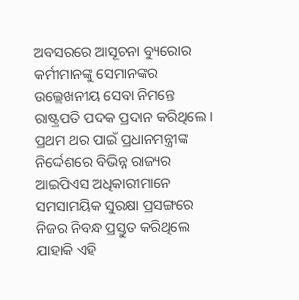ଅବସରରେ ଆସୂଚନା ବ୍ୟୁରୋର କର୍ମୀମାନଙ୍କୁ ସେମାନଙ୍କର ଉଲ୍ଲେଖନୀୟ ସେବା ନିମନ୍ତେ ରାଷ୍ଟ୍ରପତି ପଦକ ପ୍ରଦାନ କରିଥିଲେ । ପ୍ରଥମ ଥର ପାଇଁ ପ୍ରଧାନମନ୍ତ୍ରୀଙ୍କ ନିର୍ଦ୍ଦେଶରେ ବିଭିନ୍ନ ରାଜ୍ୟର ଆଇପିଏସ ଅଧିକାରୀମାନେ ସମସାମୟିକ ସୁରକ୍ଷା ପ୍ରସଙ୍ଗରେ ନିଜର ନିବନ୍ଧ ପ୍ରସ୍ତୁତ କରିଥିଲେ ଯାହାକି ଏହି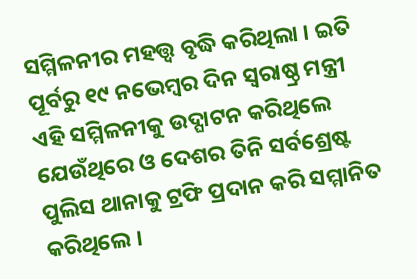ସମ୍ମିଳନୀର ମହତ୍ତ୍ୱ ବୃଦ୍ଧି କରିଥିଲା । ଇତି ପୂର୍ବରୁ ୧୯ ନଭେମ୍ବର ଦିନ ସ୍ୱରାଷ୍ଠ୍ର ମନ୍ତ୍ରୀ ଏହି ସମ୍ମିଳନୀକୁ ଉଦ୍ଘାଟନ କରିଥିଲେ ଯେଉଁଥିରେ ଓ ଦେଶର ତିନି ସର୍ବଶ୍ରେଷ୍ଟ ପୁଲିସ ଥାନାକୁ ଟ୍ରଫି ପ୍ରଦାନ କରି ସମ୍ମାନିତ କରିଥିଲେ ।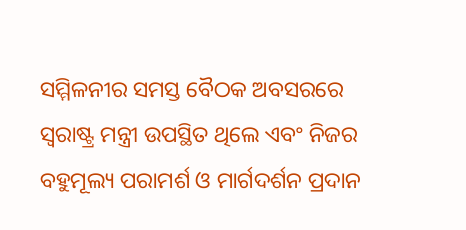ସମ୍ମିଳନୀର ସମସ୍ତ ବୈଠକ ଅବସରରେ ସ୍ୱରାଷ୍ଟ୍ର ମନ୍ତ୍ରୀ ଉପସ୍ଥିତ ଥିଲେ ଏବଂ ନିଜର ବହୁମୂଲ୍ୟ ପରାମର୍ଶ ଓ ମାର୍ଗଦର୍ଶନ ପ୍ରଦାନ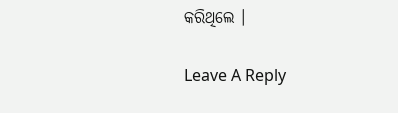କରିଥିଲେ ।

Leave A Reply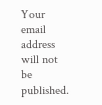Your email address will not be published.